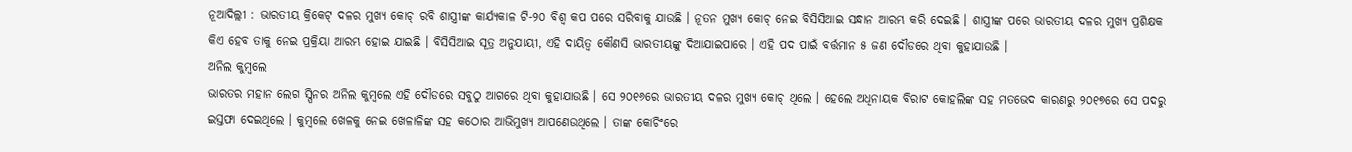ନୂଆଦିଲ୍ଲୀ : ଭାରତୀୟ କ୍ରିକେଟ୍ ଦଳର ମୁଖ୍ୟ କୋଚ୍ ରବି ଶାସ୍ତ୍ରୀଙ୍କ କାର୍ଯ୍ୟକାଳ ଟି-୨୦ ବିଶ୍ୱ କପ ପରେ ସରିବାକୁ ଯାଉଛି । ନୂତନ ମୁଖ୍ୟ କୋଚ୍ ନେଇ ବିସିସିଆଇ ସନ୍ଧାନ ଆରମ୍ଭ କରି ଦେଇଛି । ଶାସ୍ତ୍ରୀଙ୍କ ପରେ ଭାରତୀୟ ଦଳର ମୁଖ୍ୟ ପ୍ରଶିକ୍ଷକ କିଏ ହେବ ତାକୁ ନେଇ ପ୍ରକ୍ରିୟା ଆରମ୍ଭ ହୋଇ ଯାଇଛି । ବିସିସିଆଇ ସୂତ୍ର ଅନୁଯାୟୀ, ଏହି ଦାୟିତ୍ୱ କୌଣସି ଭାରତୀୟଙ୍କୁ ଦିଆଯାଇପାରେ । ଏହି ପଦ ପାଇଁ ବର୍ତ୍ତମାନ ୫ ଜଣ ଦୌଡରେ ଥିବା କୁହାଯାଉଛି ।
ଅନିଲ କୁମ୍ବଲେ
ଭାରତର ମହାନ ଲେଗ ସ୍ପିନର ଅନିଲ କୁମ୍ବଲେ ଏହି ଦୌଡରେ ସବୁଠୁ ଆଗରେ ଥିବା କୁହାଯାଉଛି । ସେ ୨୦୧୬ରେ ଭାରତୀୟ ଦଳର ମୁଖ୍ୟ କୋଚ୍ ଥିଲେ । ହେଲେ ଅଧିନାୟକ ବିରାଟ କୋହଲିଙ୍କ ସହ ମତଭେଦ କାରଣରୁ ୨୦୧୭ରେ ସେ ପଦରୁ ଇସ୍ତଫା ଦେଇଥିଲେ । କୁମ୍ବଲେ ଖେଳକୁ ନେଇ ଖେଳାଳିଙ୍କ ସହ କଠୋର ଆଭିମୁଖ୍ୟ ଆପଣେଉଥିଲେ । ତାଙ୍କ କୋଚିଂରେ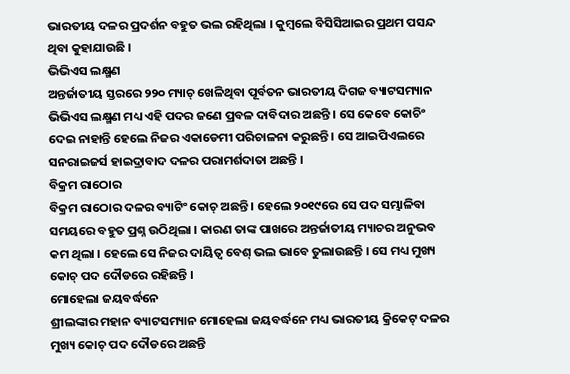ଭାରତୀୟ ଦଳର ପ୍ରଦର୍ଶନ ବହୁତ ଭଲ ରହିଥିଲା । କୁମ୍ବଲେ ବିସିସିଆଇର ପ୍ରଥମ ପସନ୍ଦ ଥିବା କୁହାଯାଉଛି ।
ଭିଭିଏସ ଲକ୍ଷ୍ମଣ
ଅନ୍ତର୍ଜାତୀୟ ସ୍ତରରେ ୨୨୦ ମ୍ୟାଚ୍ ଖେଳିଥିବା ପୂର୍ବତନ ଭାରତୀୟ ଦିଗଜ ବ୍ୟାଟସମ୍ୟାନ ଭିଭିଏସ ଲକ୍ଷ୍ମଣ ମଧ୍ୟ ଏହି ପଦର ଜଣେ ପ୍ରବଳ ଦାବିଦାର ଅଛନ୍ତି । ସେ କେବେ କୋଚିଂ ଦେଇ ନାହାନ୍ତି ହେଲେ ନିଜର ଏକାଡେମୀ ପରିଚାଳନା କରୁଛନ୍ତି । ସେ ଆଇପିଏଲରେ ସନରାଇଜର୍ସ ହାଇଦ୍ରାବାଦ ଦଳର ପରାମର୍ଶଦାତା ଅଛନ୍ତି ।
ବିକ୍ରମ ରାଠୋର
ବିକ୍ରମ ରାଠୋର ଦଳର ବ୍ୟାଟିଂ କୋଚ୍ ଅଛନ୍ତି । ହେଲେ ୨୦୧୯ରେ ସେ ପଦ ସମ୍ଭାଳିବା ସମୟରେ ବହୁତ ପ୍ରଶ୍ନ ଉଠିଥିଲା । କାରଣ ତାଙ୍କ ପାଖରେ ଅନ୍ତର୍ଜାତୀୟ ମ୍ୟାଚର ଅନୁଭବ କମ ଥିଲା । ହେଲେ ସେ ନିଜର ଦାୟିତ୍ୱ ବେଶ୍ ଭଲ ଭାବେ ତୁଲାଉଛନ୍ତି । ସେ ମଧ୍ୟ ମୁଖ୍ୟ କୋଚ୍ ପଦ ଦୌଡରେ ରହିଛନ୍ତି ।
ମୋହେଲା ଜୟବର୍ଦ୍ଧନେ
ଶ୍ରୀଲଙ୍କାର ମହାନ ବ୍ୟାଟସମ୍ୟାନ ମୋହେଲା ଜୟବର୍ଦ୍ଧନେ ମଧ୍ୟ ଭାରତୀୟ କ୍ରିକେଟ୍ ଦଳର ମୁଖ୍ୟ କୋଚ୍ ପଦ ଦୌଡରେ ଅଛନ୍ତି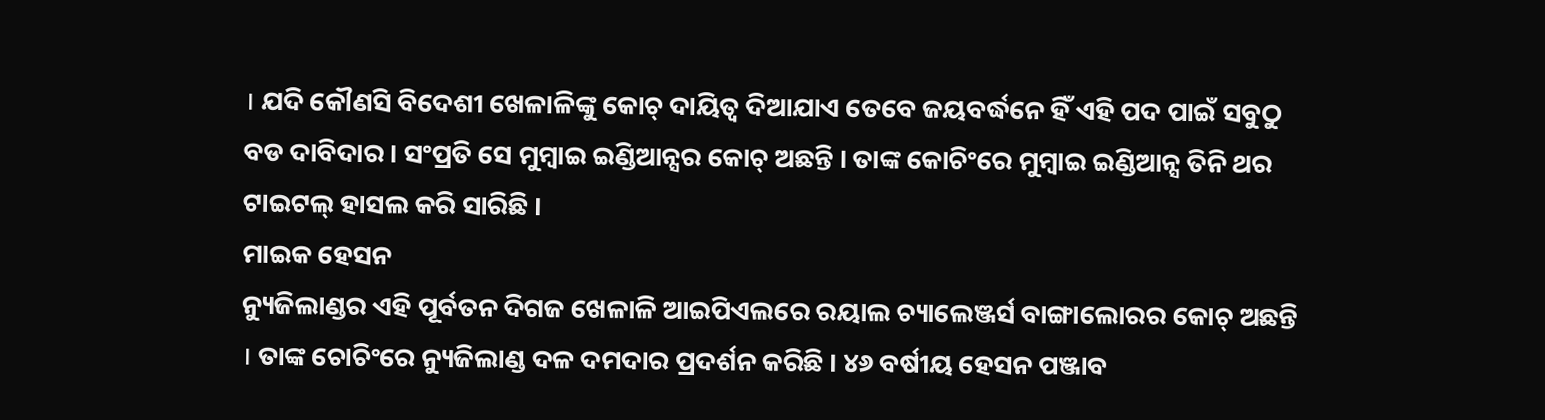। ଯଦି କୌଣସି ବିଦେଶୀ ଖେଳାଳିଙ୍କୁ କୋଚ୍ ଦାୟିତ୍ୱ ଦିଆଯାଏ ତେବେ ଜୟବର୍ଦ୍ଧନେ ହିଁ ଏହି ପଦ ପାଇଁ ସବୁଠୁ ବଡ ଦାବିଦାର । ସଂପ୍ରତି ସେ ମୁମ୍ବାଇ ଇଣ୍ଡିଆନ୍ସର କୋଚ୍ ଅଛନ୍ତି । ତାଙ୍କ କୋଚିଂରେ ମୁମ୍ବାଇ ଇଣ୍ଡିଆନ୍ସ ତିନି ଥର ଟାଇଟଲ୍ ହାସଲ କରି ସାରିଛି ।
ମାଇକ ହେସନ
ନ୍ୟୁଜିଲାଣ୍ଡର ଏହି ପୂର୍ବତନ ଦିଗଜ ଖେଳାଳି ଆଇପିଏଲରେ ରୟାଲ ଚ୍ୟାଲେଞ୍ଜର୍ସ ବାଙ୍ଗାଲୋରର କୋଚ୍ ଅଛନ୍ତି । ତାଙ୍କ ଚୋଚିଂରେ ନ୍ୟୁଜିଲାଣ୍ଡ ଦଳ ଦମଦାର ପ୍ରଦର୍ଶନ କରିଛି । ୪୬ ବର୍ଷୀୟ ହେସନ ପଞ୍ଜାବ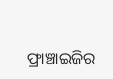ଫ୍ରାଞ୍ଚାଇଜିର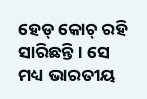ହେଡ୍ କୋଚ୍ ରହି ସାରିଛନ୍ତି । ସେ ମଧ୍ୟ ଭାରତୀୟ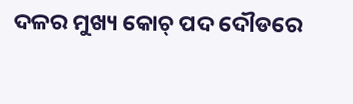ଦଳର ମୁଖ୍ୟ କୋଚ୍ ପଦ ଦୌଡରେ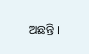ଅଛନ୍ତି ।